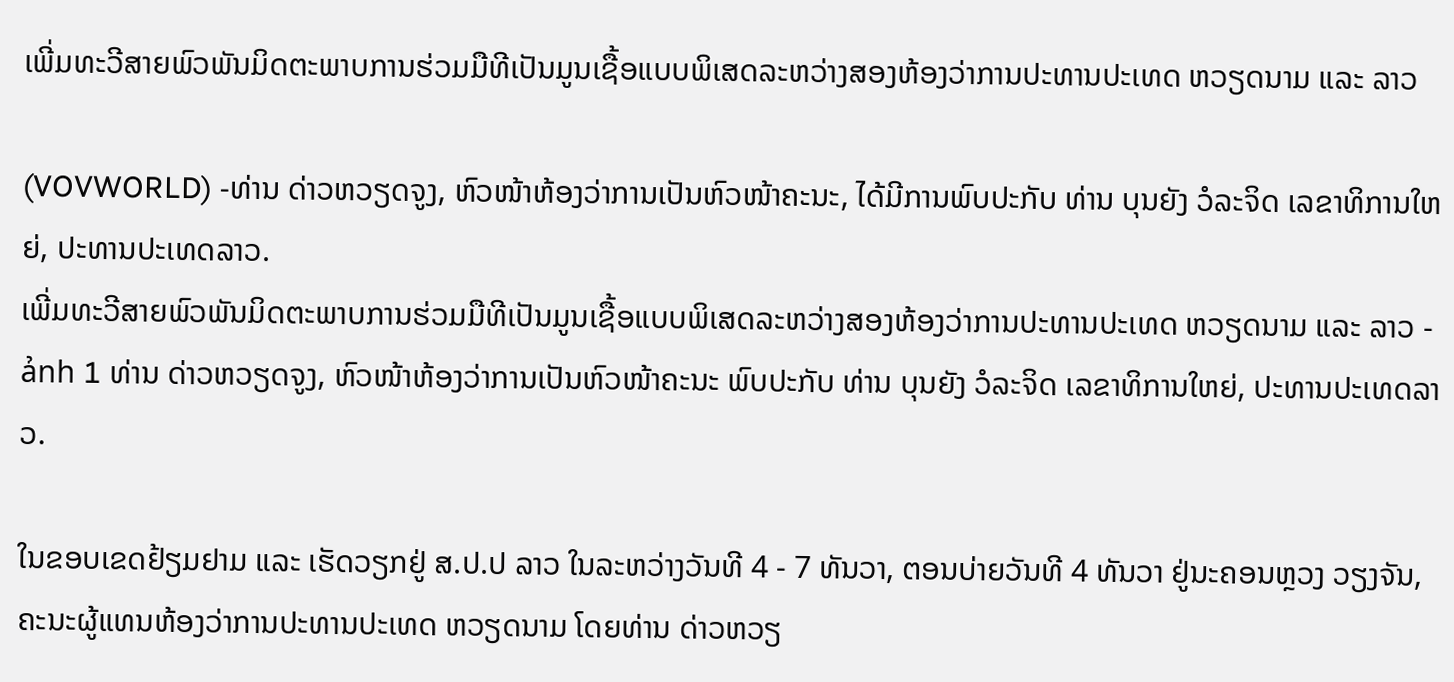ເພີ່ມທະວີສາຍພົວພັນມິດຕະພາບການຮ່ວມມືທີເປັນມູນເຊື້ອແບບພິເສດລະຫວ່າງສອງຫ້ອງວ່າການປະທານປະເທດ ຫວຽດນາມ ແລະ ລາວ

(VOVWORLD) -ທ່ານ ດ່າວຫວຽດຈູງ, ຫົວໜ້າຫ້ອງວ່າການເປັນຫົວໜ້າຄະນະ, ໄດ້ມີການພົບປະກັບ ທ່ານ ບຸນຍັງ ວໍລະຈິດ ເລຂາທິການໃຫຍ່, ປະທານປະເທດລາວ.
ເພີ່ມທະວີສາຍພົວພັນມິດຕະພາບການຮ່ວມມືທີເປັນມູນເຊື້ອແບບພິເສດລະຫວ່າງສອງຫ້ອງວ່າການປະທານປະເທດ ຫວຽດນາມ ແລະ ລາວ - ảnh 1 ທ່ານ ດ່າວຫວຽດຈູງ, ຫົວໜ້າຫ້ອງວ່າການເປັນຫົວໜ້າຄະນະ ພົບປະກັບ ທ່ານ ບຸນຍັງ ວໍລະຈິດ ເລຂາທິການໃຫຍ່, ປະທານປະເທດລາວ.

ໃນຂອບເຂດຢ້ຽມຢາມ ແລະ ເຮັດວຽກຢູ່ ສ.ປ.ປ ລາວ ໃນລະຫວ່າງວັນທີ 4 - 7 ທັນວາ, ຕອນບ່າຍວັນທີ 4 ທັນວາ ຢູ່ນະຄອນຫຼວງ ວຽງຈັນ, ຄະນະຜູ້ແທນຫ້ອງວ່າການປະທານປະເທດ ຫວຽດນາມ ໂດຍທ່ານ ດ່າວຫວຽ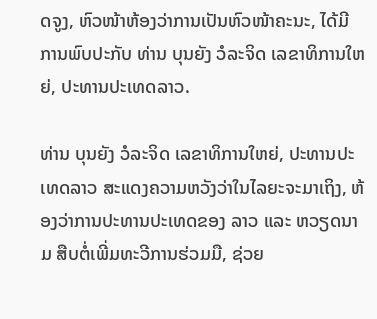ດຈູງ, ຫົວໜ້າຫ້ອງວ່າການເປັນຫົວໜ້າຄະນະ, ໄດ້ມີການພົບປະກັບ ທ່ານ ບຸນຍັງ ວໍລະຈິດ ເລຂາທິການໃຫຍ່, ປະທານປະເທດລາວ.

ທ່ານ ບຸນຍັງ ວໍລະຈິດ ເລຂາທິການໃຫຍ່, ປະທານປະເທດລາວ ສະແດງຄວາມຫວັງວ່າໃນໄລຍະຈະມາເຖິງ, ຫ້ອງວ່າການປະທານປະເທດຂອງ ລາວ ແລະ ຫວຽດນາມ ສືບຕໍ່ເພີ່ມທະວີການຮ່ວມມື, ຊ່ວຍ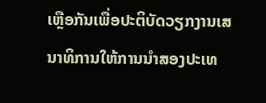ເຫຼືອກັນເພື່ອປະຕິບັດວຽກງານເສນາທິການໃຫ້ການນຳສອງປະເທ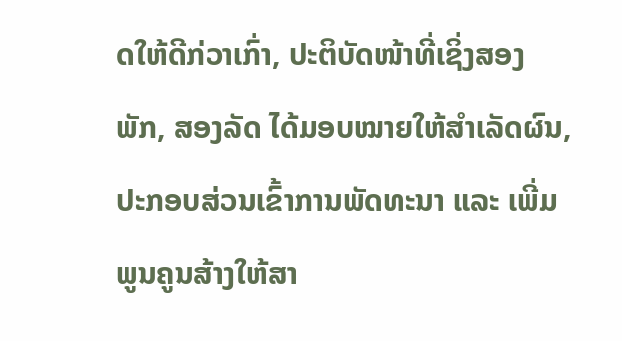ດໃຫ້ດີກ່ວາເກົ່າ, ປະຕິບັດໜ້າທີ່ເຊິ່ງສອງພັກ, ສອງລັດ ໄດ້ມອບໝາຍໃຫ້ສຳເລັດຜົນ, ປະກອບສ່ວນເຂົ້າການພັດທະນາ ແລະ ເພີ່ມພູນຄູນສ້າງໃຫ້ສາ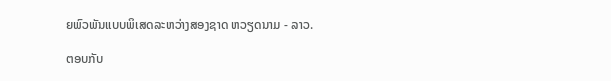ຍພົວພັນແບບພິເສດລະຫວ່າງສອງຊາດ ຫວຽດນາມ - ລາວ.

ຕອບກັບ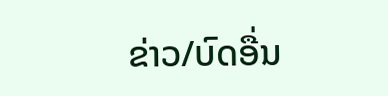ຂ່າວ/ບົດອື່ນ